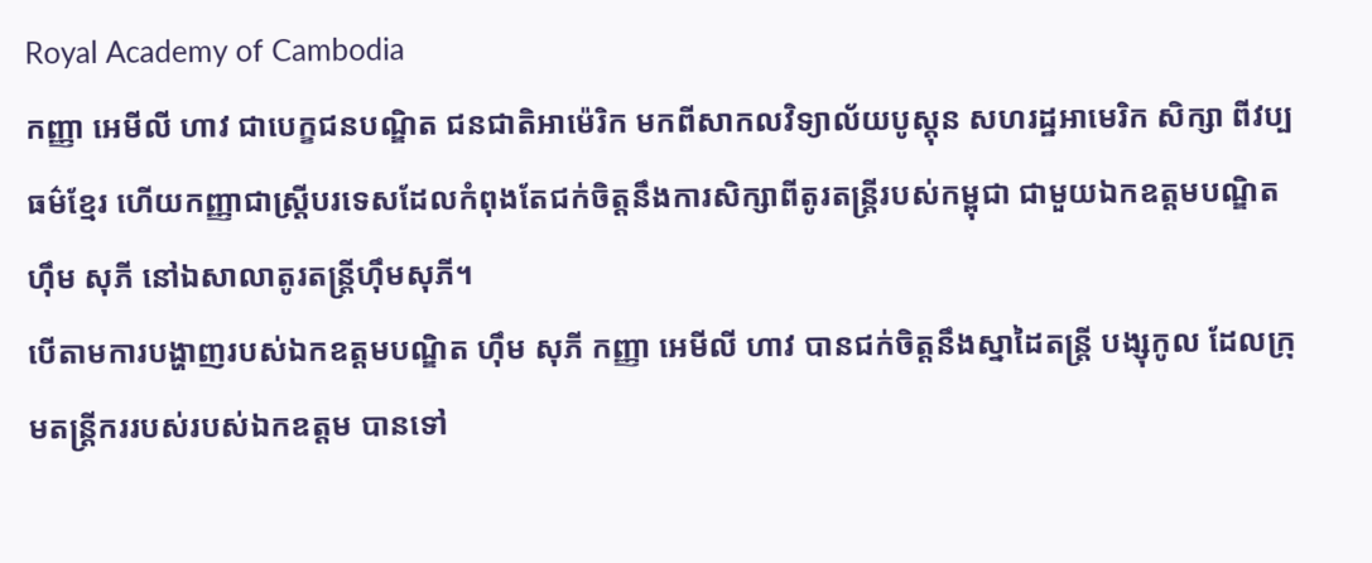Royal Academy of Cambodia
កញ្ញា អេមីលី ហាវ ជាបេក្ខជនបណ្ឌិត ជនជាតិអាម៉េរិក មកពីសាកលវិទ្យាល័យបូស្តុន សហរដ្ឋអាមេរិក សិក្សា ពីវប្បធម៌ខ្មែរ ហើយកញ្ញាជាស្រ្តីបរទេសដែលកំពុងតែជក់ចិត្តនឹងការសិក្សាពីតូរតន្ត្រីរបស់កម្ពុជា ជាមួយឯកឧត្តមបណ្ឌិត ហ៊ឹម សុភី នៅឯសាលាតូរតន្ត្រីហ៊ឹមសុភី។
បើតាមការបង្ហាញរបស់ឯកឧត្តមបណ្ឌិត ហ៊ឹម សុភី កញ្ញា អេមីលី ហាវ បានជក់ចិត្តនឹងស្នាដៃតន្ត្រី បង្សុកូល ដែលក្រុមតន្ត្រីកររបស់របស់ឯកឧត្តម បានទៅ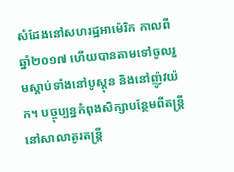សំដែងនៅសហរដ្ឋអាម៉េរិក កាលពីឆ្នាំ២០១៧ ហើយបានតាមទៅចូលរួមស្តាប់ទាំងនៅបូស្តុន និងនៅញ៉ូវយ៉ក។ បច្ចុប្បន្នកំពុងសិក្សាបន្ថែមពីតន្ត្រីនៅសាលាតូរតន្ត្រី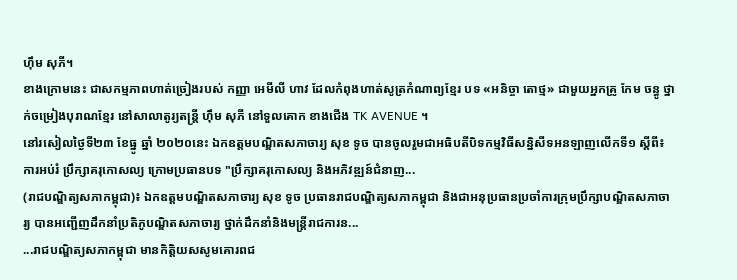ហ៊ឹម សុភី។
ខាងក្រោមនេះ ជាសកម្មភាពហាត់ច្រៀងរបស់ កញ្ញា អេមីលី ហាវ ដែលកំពុងហាត់សូត្រកំណាព្យខ្មែរ បទ «អនិច្ចា តោថ្ម» ជាមួយអ្នកគ្រូ កែម ចន្ធូ ថ្នាក់ចម្រៀងបុរាណខ្មែរ នៅសាលាតូរ្យតន្រ្តី ហុឹម សុភី នៅទួលគោក ខាងជើង TK AVENUE ។
នៅរសៀលថ្ងៃទី២៣ ខែធ្នូ ឆ្នាំ ២០២០នេះ ឯកឧត្តមបណ្ឌិតសភាចារ្យ សុខ ទូច បានចូលរួមជាអធិបតីបិទកម្មវិធីសន្និសីទអនឡាញលើកទី១ ស្តីពី៖ ការអប់រំ ប្រឹក្សាគរុកោសល្យ ក្រោមប្រធានបទ "ប្រឹក្សាគរុកោសល្យ និងអភិវឌ្ឍន៍ជំនាញ...
(រាជបណ្ឌិត្យសភាកម្ពុជា)៖ ឯកឧត្ដមបណ្ឌិតសភាចារ្យ សុខ ទូច ប្រធានរាជបណ្ឌិត្យសភាកម្ពុជា និងជាអនុប្រធានប្រចាំការក្រុមប្រឹក្សាបណ្ឌិតសភាចារ្យ បានអញ្ជើញដឹកនាំប្រតិភូបណ្ឌិតសភាចារ្យ ថ្នាក់ដឹកនាំនិងមន្ត្រីរាជការន...
...រាជបណ្ឌិត្យសភាកម្ពុជា មានកិត្តិយសសូមគោរពជ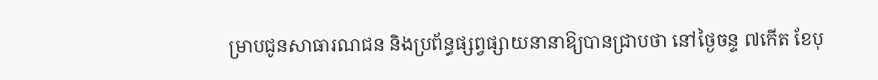ម្រាបជូនសាធារណជន និងប្រព័ន្ធផ្សព្វផ្សាយនានាឱ្យបានជ្រាបថា នៅថ្ងៃចន្ទ ៧កើត ខែបុ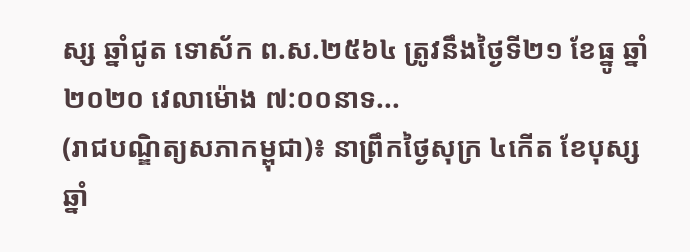ស្ស ឆ្នាំជូត ទោស័ក ព.ស.២៥៦៤ ត្រូវនឹងថ្ងៃទី២១ ខែធ្នូ ឆ្នាំ២០២០ វេលាម៉ោង ៧:០០នាទ...
(រាជបណ្ឌិត្យសភាកម្ពុជា)៖ នាព្រឹកថ្ងៃសុក្រ ៤កើត ខែបុស្ស ឆ្នាំ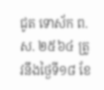ជូត ទោស័ក ព.ស. ២៥៦៤ ត្រូវនឹងថ្ងៃទី១៨ ខែ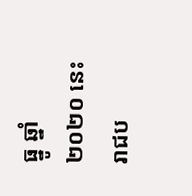ធ្នូ ឆ្នាំ២០២០ នេះ រាជប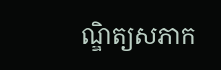ណ្ឌិត្យសភាក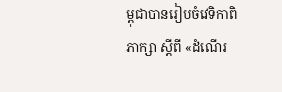ម្ពុជាបានរៀបចំវេទិកាពិភាក្សា ស្ដីពី «ដំណើរ